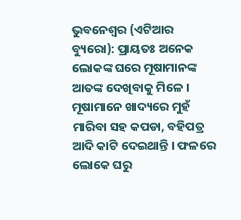ଭୁବନେଶ୍ୱର (ଏଟିଆର ବ୍ୟୁରୋ): ପ୍ରାୟତଃ ଅନେକ ଲୋକଙ୍କ ଘରେ ମୂଷାମାନଙ୍କ ଆତଙ୍କ ଦେଖିବାକୁ ମିଳେ । ମୂଷାମାନେ ଖାଦ୍ୟରେ ମୁହଁ ମାରିବା ସହ କପଡା, ବହିପତ୍ର ଆଦି କାଟି ଦେଇଥାନ୍ତି । ଫଳରେ ଲୋକେ ଘରୁ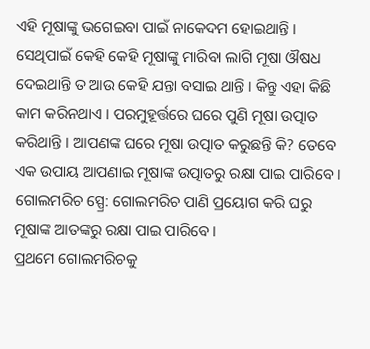ଏହି ମୂଷାଙ୍କୁ ଭଗେଇବା ପାଇଁ ନାକେଦମ ହୋଇଥାନ୍ତି । ସେଥିପାଇଁ କେହି କେହି ମୂଷାଙ୍କୁ ମାରିବା ଲାଗି ମୂଷା ଔଷଧ ଦେଇଥାନ୍ତି ତ ଆଉ କେହି ଯନ୍ତା ବସାଇ ଥାନ୍ତି । କିନ୍ତୁ ଏହା କିଛି କାମ କରିନଥାଏ । ପରମୁହୂର୍ତ୍ତରେ ଘରେ ପୁଣି ମୂଷା ଉତ୍ପାତ କରିଥାନ୍ତି । ଆପଣଙ୍କ ଘରେ ମୂଷା ଉତ୍ପାତ କରୁଛନ୍ତି କି? ତେବେ ଏକ ଉପାୟ ଆପଣାଇ ମୂଷାଙ୍କ ଉତ୍ପାତରୁ ରକ୍ଷା ପାଇ ପାରିବେ ।
ଗୋଲମରିଚ ସ୍ପ୍ରେ: ଗୋଲମରିଚ ପାଣି ପ୍ରୟୋଗ କରି ଘରୁ ମୂଷାଙ୍କ ଆତଙ୍କରୁ ରକ୍ଷା ପାଇ ପାରିବେ ।
ପ୍ରଥମେ ଗୋଲମରିଚକୁ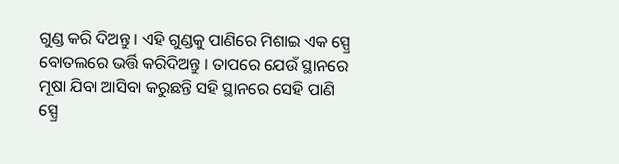ଗୁଣ୍ଡ କରି ଦିଅନ୍ତୁ । ଏହି ଗୁଣ୍ଡକୁ ପାଣିରେ ମିଶାଇ ଏକ ସ୍ପ୍ରେ ବୋତଲରେ ଭର୍ତ୍ତି କରିଦିଅନ୍ତୁ । ତାପରେ ଯେଉଁ ସ୍ଥାନରେ ମୂଷା ଯିବା ଆସିବା କରୁଛନ୍ତି ସହି ସ୍ଥାନରେ ସେହି ପାଣି ସ୍ପ୍ରେ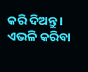କରି ଦିଅନ୍ତୁ । ଏଭଳି କରିବା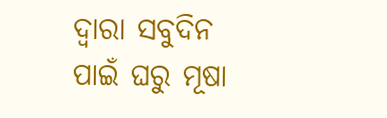ଦ୍ୱାରା ସବୁଦିନ ପାଇଁ ଘରୁ ମୂଷା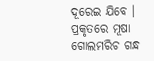ଦୂରେଇ ଯିବେ । ପ୍ରକୃତରେ ମୂଷା ଗୋଲମରିଚ ଗନ୍ଧ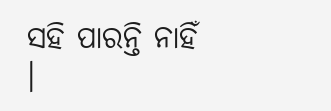ସହି ପାରନ୍ତି ନାହିଁ ।